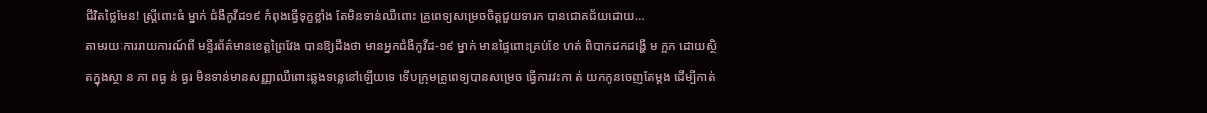ជីវិតថ្លៃមែន! ស្រ្តីពោះធំ ម្នាក់ ជំងឺកូវីដ១៩ កំពុងធ្វើទុក្ខខ្លាំង តែមិនទាន់ឈឺពោះ គ្រូពេទ្យសម្រេចចិត្តជួយទារក បានជោគជ័យដោយ…
តាមរយៈការរាយការណ៍ពី មន្ទីរព័ត៌មានខេត្តព្រៃវែង បានឱ្យដឹងថា មានអ្នកជំងឺកូវីដ-១៩ ម្នាក់ មានផ្ទៃពោះគ្រប់ខែ ហត់ ពិបាកដកដង្ហើ ម ក្អក ដោយស្ថិតក្នុងស្ថា ន ភា ពធ្ង ន់ ធ្ងរ មិនទាន់មានសញ្ញាឈឺពោះឆ្លងទន្លេនៅឡើយទេ ទើបក្រុមគ្រូពេទ្យបានសម្រេច ធ្វើការវះកា ត់ យកកូនចេញតែម្ដង ដើម្បីកាត់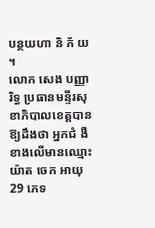បន្ថយហា និ ភ័ យ ។
លោក សេង បញ្ញារិទ្ធ ប្រធានមន្ទីរសុខាភិបាលខេត្តបានឱ្យដឹងថា អ្នកជំ ងឺ ខាងលើមានឈ្មោះ យ៉ាត ចេក អាយុ 29 ភេទ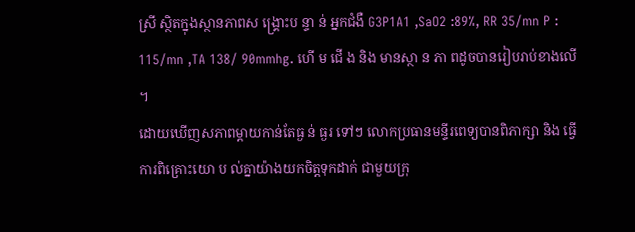ស្រី ស្ថិតក្នុងស្ថានភាពស ង្រ្គោះប ន្ទា ន់ អ្នកជំងឺ G3P1A1 ,SaO2 :89%, RR 35/mn P : 115/mn ,TA 138/ 90mmhg. ហើ ម ជើ ង និង មានស្ថា ន ភា ពដូចបានរៀបរាប់ខាងលើ ។
ដោយឃើញសភាពម្តាយកាន់តែធ្ង ន់ ធ្ងរ ទៅៗ លោកប្រធានមន្ទីរពេទ្យបានពិភាក្សា និង ធ្វើការពិគ្រោះយោ ប ល់គ្នាយ៉ាងយកចិត្តទុកដាក់ ជាមួយក្រុ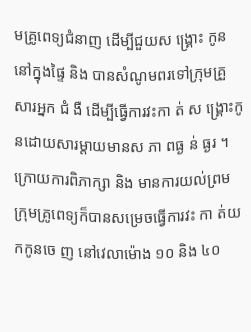មគ្រូពេទ្យជំនាញ ដើម្បីជួយស ង្រ្គោះ កូននៅក្នុងផ្ទៃ និង បានសំណូមពរទៅក្រុមគ្រួសារអ្នក ជំ ងឺ ដើម្បីធ្វើការវះកា ត់ ស ង្គ្រោះកូនដោយសារម្តាយមានស ភា ពធ្ង ន់ ធ្ងរ ។
ក្រោយការពិភាក្សា និង មានការយល់ព្រម ក្រុមគ្រូពេទ្យក៏បានសម្រេចធ្វើការវះ កា ត់យ កកូនចេ ញ នៅវេលាម៉ោង ១០ និង ៤០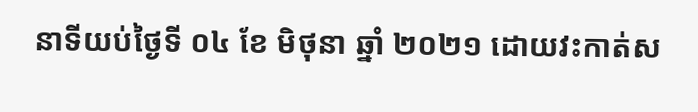នាទីយប់ថ្ងៃទី ០៤ ខែ មិថុនា ឆ្នាំ ២០២១ ដោយវះកាត់ស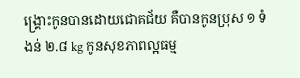ង្គ្រោះកូនបានដោយជោគជ័យ គឺបានកូនប្រុស ១ ទំងន់ ២.៨ kg កូនសុខភាពល្អធម្ម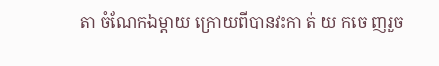តា ចំណែកឯម្តាយ ក្រោយពីបានវះកា ត់ យ កចេ ញរួច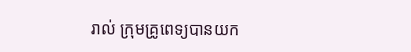រាល់ ក្រុមគ្រូពេទ្យបានយក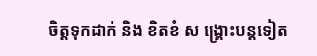ចិត្តទុកដាក់ និង ខិតខំ ស ង្គ្រោះបន្តទៀត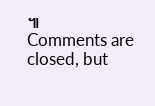៕
Comments are closed, but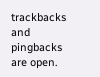trackbacks and pingbacks are open.